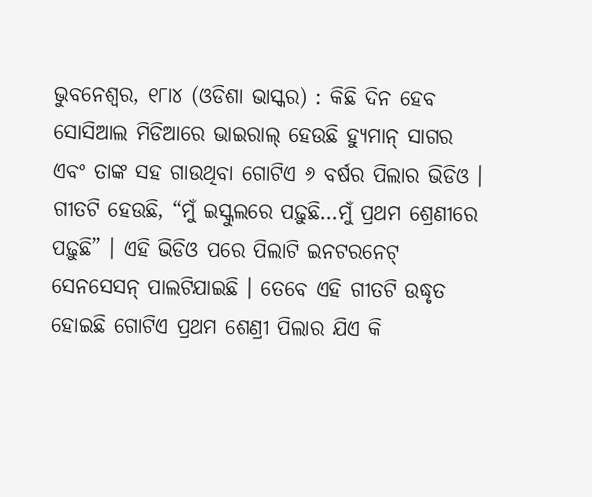ଭୁବନେଶ୍ୱର, ୧୮ା୪ (ଓଡିଶା ଭାସ୍କର) : କିଛି ଦିନ ହେବ ସୋସିଆଲ ମିଡିଆରେ ଭାଇରାଲ୍ ହେଉଛି ହ୍ୟୁମାନ୍ ସାଗର ଏବଂ ତାଙ୍କ ସହ ଗାଉଥିବା ଗୋଟିଏ ୬ ବର୍ଷର ପିଲାର ଭିଡିଓ । ଗୀତଟି ହେଉଛି, “ମୁଁ ଇସ୍କୁଲରେ ପଢ଼ୁଛି…ମୁଁ ପ୍ରଥମ ଶ୍ରେଣୀରେ ପଢ଼ୁଛି” । ଏହି ଭିଡିଓ ପରେ ପିଲାଟି ଇନଟରନେଟ୍ ସେନସେସନ୍ ପାଲଟିଯାଇଛି । ତେବେ ଏହି ଗୀତଟି ଉଦ୍ଧୃତ ହୋଇଛି ଗୋଟିଏ ପ୍ରଥମ ଶେଣ୍ରୀ ପିଲାର ଯିଏ କି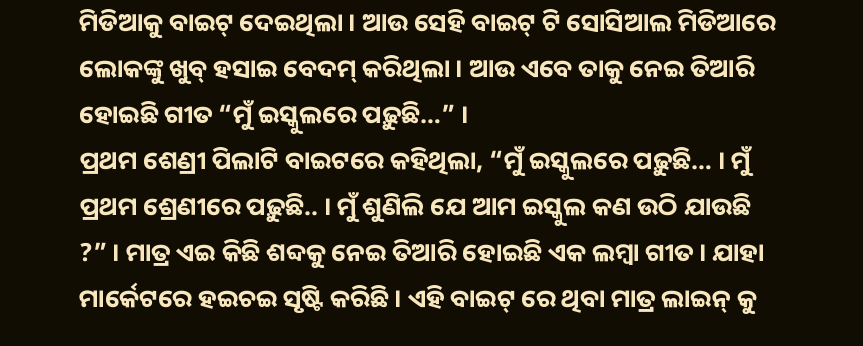ମିଡିଆକୁ ବାଇଟ୍ ଦେଇଥିଲା । ଆଉ ସେହି ବାଇଟ୍ ଟି ସୋସିଆଲ ମିଡିଆରେ ଲୋକଙ୍କୁ ଖୁବ୍ ହସାଇ ବେଦମ୍ କରିଥିଲା । ଆଉ ଏବେ ତାକୁ ନେଇ ତିଆରି ହୋଇଛି ଗୀତ “ମୁଁ ଇସ୍କୁଲରେ ପଢ଼ୁଛି…” ।
ପ୍ରଥମ ଶେଣ୍ରୀ ପିଲାଟି ବାଇଟରେ କହିଥିଲା, “ମୁଁ ଇସ୍କୁଲରେ ପଢ଼ୁଛି… । ମୁଁ ପ୍ରଥମ ଶ୍ରେଣୀରେ ପଢ଼ୁଛି.. । ମୁଁ ଶୁଣିଲି ଯେ ଆମ ଇସ୍କୁଲ କଣ ଉଠି ଯାଉଛି ?” । ମାତ୍ର ଏଇ କିଛି ଶବ୍ଦକୁ ନେଇ ତିଆରି ହୋଇଛି ଏକ ଲମ୍ବା ଗୀତ । ଯାହା ମାର୍କେଟରେ ହଇଚଇ ସୃଷ୍ଟି କରିଛି । ଏହି ବାଇଟ୍ ରେ ଥିବା ମାତ୍ର ଲାଇନ୍ କୁ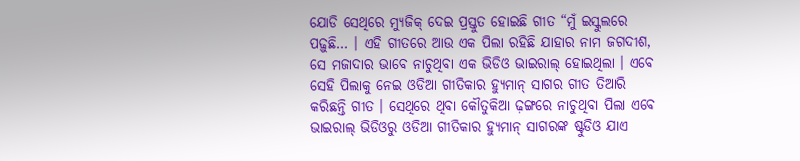ଯୋଡି ସେଥିରେ ମ୍ୟୁଜିକ୍ ଦେଇ ପ୍ରସ୍ତୁତ ହୋଇଛି ଗୀତ “ମୁଁ ଇସ୍କୁଲରେ ପଢ଼ୁଛି… । ଏହି ଗୀତରେ ଆଉ ଏକ ପିଲା ରହିଛି ଯାହାର ନାମ ଜଗଦୀଶ, ସେ ମଜାଦାର ଭାବେ ନାଚୁଥିବା ଏକ ଭିଡିଓ ଭାଇରାଲ୍ ହୋଇଥିଲା । ଏବେ ସେହି ପିଲାକୁ ନେଇ ଓଡିଆ ଗୀତିକାର ହ୍ୟୁମାନ୍ ସାଗର ଗୀତ ତିଆରି କରିଛନ୍ତି ଗୀତ । ସେଥିରେ ଥିବା କୌତୁକିଆ ଢ଼ଙ୍ଗରେ ନାଚୁଥିବା ପିଲା ଏବେ ଭାଇରାଲ୍ ଭିଡିଓରୁ ଓଡିଆ ଗୀତିକାର ହ୍ୟୁମାନ୍ ସାଗରଙ୍କ ଷ୍ଟୁଡିଓ ଯାଏ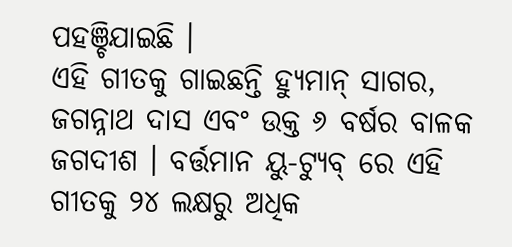ପହଞ୍ଚିଯାଇଛି ।
ଏହି ଗୀତକୁ ଗାଇଛନ୍ତି ହ୍ୟୁମାନ୍ ସାଗର, ଜଗନ୍ନାଥ ଦାସ ଏବଂ ଉକ୍ତ ୬ ବର୍ଷର ବାଳକ ଜଗଦୀଶ । ବର୍ତ୍ତମାନ ୟୁ-ଟ୍ୟୁବ୍ ରେ ଏହି ଗୀତକୁ ୨୪ ଲକ୍ଷରୁ ଅଧିକ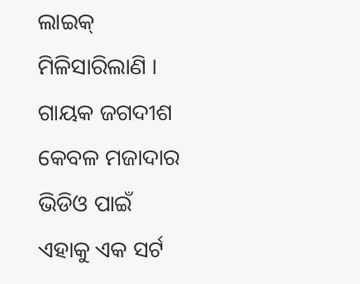ଲାଇକ୍ ମିଳିସାରିଲାଣି । ଗାୟକ ଜଗଦୀଶ କେବଳ ମଜାଦାର ଭିଡିଓ ପାଇଁ ଏହାକୁ ଏକ ସର୍ଟ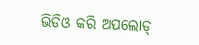ଭିଡିଓ କରି ଅପଲୋଡ୍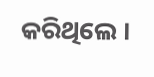କରିଥିଲେ ।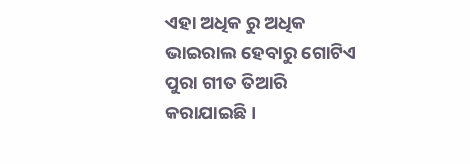ଏହା ଅଧିକ ରୁ ଅଧିକ ଭାଇରାଲ ହେବାରୁ ଗୋଟିଏ ପୁରା ଗୀତ ତିଆରି କରାଯାଇଛି ।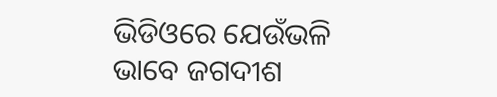ଭିଡିଓରେ ଯେଉଁଭଳି ଭାବେ ଜଗଦୀଶ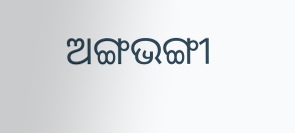ଅଙ୍ଗଭଙ୍ଗୀ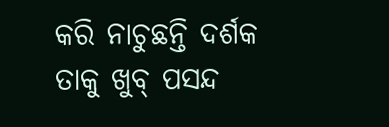କରି ନାଚୁଛନ୍ତି ଦର୍ଶକ ତାକୁ ଖୁବ୍ ପସନ୍ଦ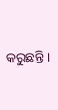କରୁଛନ୍ତି ।